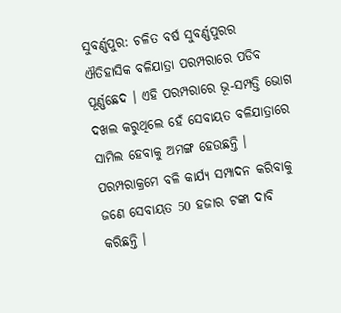ସୁବର୍ଣ୍ଣପୁର: ଚଳିତ ବର୍ଷ ସୁବର୍ଣ୍ଣପୁରର ଐତିହାସିକ ବଳିଯାତ୍ରା ପରମ୍ପରାରେ ପଡିବ ପୂର୍ଣ୍ଣଛେଦ । ଏହି ପରମ୍ପରାରେ ଭୂ-ସମ୍ପତ୍ତି ଭୋଗ ଦଖଲ କରୁଥିଲେ ହେଁ ସେବାୟତ ବଳିଯାତ୍ରାରେ ସାମିଲ ହେବାକୁ ଅମଙ୍ଗ ହେଉଛନ୍ତି । ପରମ୍ପରାକ୍ରମେ ବଳି କାର୍ଯ୍ୟ ସମ୍ପାଦନ କରିବାକୁ ଜଣେ ସେବାୟତ 50 ହଜାର ଟଙ୍କା ଦାବି କରିଛନ୍ତି ।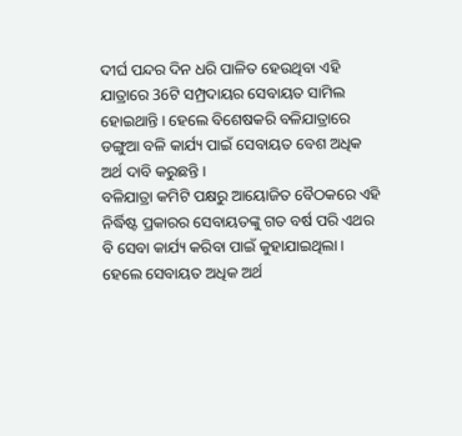ଦୀର୍ଘ ପନ୍ଦର ଦିନ ଧରି ପାଳିତ ହେଉଥିବା ଏହି ଯାତ୍ରାରେ 36ଟି ସମ୍ପ୍ରଦାୟର ସେବାୟତ ସାମିଲ ହୋଇଥାନ୍ତି । ହେଲେ ବିଶେଷକରି ବଳିଯାତ୍ରାରେ ଡଙ୍ଗୁଆ ବଳି କାର୍ଯ୍ୟ ପାଇଁ ସେବାୟତ ବେଶ ଅଧିକ ଅର୍ଥ ଦାବି କରୁଛନ୍ତି ।
ବଳିଯାତ୍ରା କମିଟି ପକ୍ଷରୁ ଆୟୋଜିତ ବୈଠକରେ ଏହି ନିର୍ଦ୍ଧିଷ୍ଟ ପ୍ରକାରର ସେବାୟତଙ୍କୁ ଗତ ବର୍ଷ ପରି ଏଥର ବି ସେବା କାର୍ଯ୍ୟ କରିବା ପାଇଁ କୁହାଯାଇଥିଲା । ହେଲେ ସେବାୟତ ଅଧିକ ଅର୍ଥ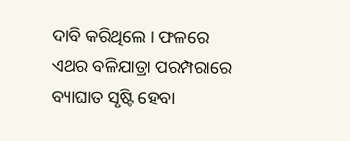ଦାବି କରିଥିଲେ । ଫଳରେ ଏଥର ବଳିଯାତ୍ରା ପରମ୍ପରାରେ ବ୍ୟାଘାତ ସୃଷ୍ଟି ହେବା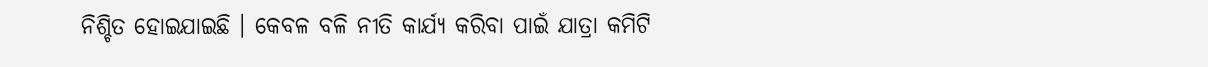ନିଶ୍ଚିତ ହୋଇଯାଇଛି । କେବଳ ବଳି ନୀତି କାର୍ଯ୍ୟ କରିବା ପାଇଁ ଯାତ୍ରା କମିଟି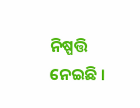ନିଷ୍ପତ୍ତି ନେଇଛି ।